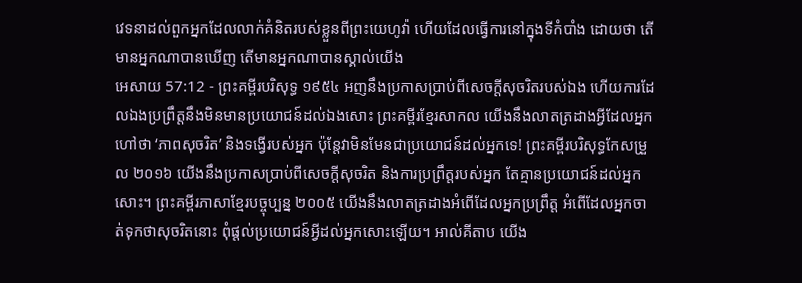វេទនាដល់ពួកអ្នកដែលលាក់គំនិតរបស់ខ្លួនពីព្រះយេហូវ៉ា ហើយដែលធ្វើការនៅក្នុងទីកំបាំង ដោយថា តើមានអ្នកណាបានឃើញ តើមានអ្នកណាបានស្គាល់យើង
អេសាយ 57:12 - ព្រះគម្ពីរបរិសុទ្ធ ១៩៥៤ អញនឹងប្រកាសប្រាប់ពីសេចក្ដីសុចរិតរបស់ឯង ហើយការដែលឯងប្រព្រឹត្តនឹងមិនមានប្រយោជន៍ដល់ឯងសោះ ព្រះគម្ពីរខ្មែរសាកល យើងនឹងលាតត្រដាងអ្វីដែលអ្នកហៅថា ‘ភាពសុចរិត’ និងទង្វើរបស់អ្នក ប៉ុន្តែវាមិនមែនជាប្រយោជន៍ដល់អ្នកទេ! ព្រះគម្ពីរបរិសុទ្ធកែសម្រួល ២០១៦ យើងនឹងប្រកាសប្រាប់ពីសេចក្ដីសុចរិត និងការប្រព្រឹត្តរបស់អ្នក តែគ្មានប្រយោជន៍ដល់អ្នកសោះ។ ព្រះគម្ពីរភាសាខ្មែរបច្ចុប្បន្ន ២០០៥ យើងនឹងលាតត្រដាងអំពើដែលអ្នកប្រព្រឹត្ត អំពើដែលអ្នកចាត់ទុកថាសុចរិតនោះ ពុំផ្ដល់ប្រយោជន៍អ្វីដល់អ្នកសោះឡើយ។ អាល់គីតាប យើង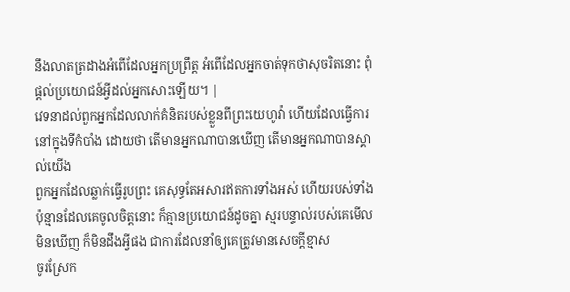នឹងលាតត្រដាងអំពើដែលអ្នកប្រព្រឹត្ត អំពើដែលអ្នកចាត់ទុកថាសុចរិតនោះ ពុំផ្ដល់ប្រយោជន៍អ្វីដល់អ្នកសោះឡើយ។ |
វេទនាដល់ពួកអ្នកដែលលាក់គំនិតរបស់ខ្លួនពីព្រះយេហូវ៉ា ហើយដែលធ្វើការនៅក្នុងទីកំបាំង ដោយថា តើមានអ្នកណាបានឃើញ តើមានអ្នកណាបានស្គាល់យើង
ពួកអ្នកដែលឆ្លាក់ធ្វើរូបព្រះ គេសុទ្ធតែអសារឥតការទាំងអស់ ហើយរបស់ទាំងប៉ុន្មានដែលគេចូលចិត្តនោះ ក៏គ្មានប្រយោជន៍ដូចគ្នា ស្មរបន្ទាល់របស់គេមើលមិនឃើញ ក៏មិនដឹងអ្វីផង ជាការដែលនាំឲ្យគេត្រូវមានសេចក្ដីខ្មាស
ចូរស្រែក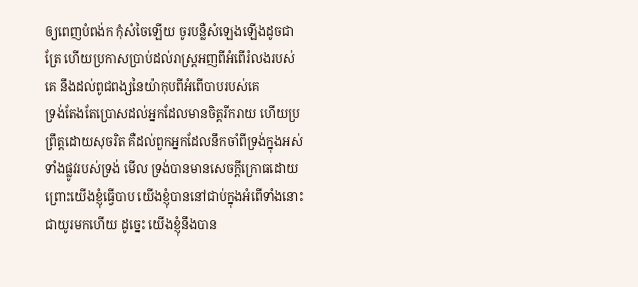ឲ្យពេញបំពង់ក កុំសំចៃឡើយ ចូរបន្លឺសំឡេងឡើងដូចជាត្រែ ហើយប្រកាសប្រាប់ដល់រាស្ត្រអញពីអំពើរំលងរបស់គេ នឹងដល់ពូជពង្សនៃយ៉ាកុបពីអំពើបាបរបស់គេ
ទ្រង់តែងតែប្រោសដល់អ្នកដែលមានចិត្តរីករាយ ហើយប្រព្រឹត្តដោយសុចរិត គឺដល់ពួកអ្នកដែលនឹកចាំពីទ្រង់ក្នុងអស់ទាំងផ្លូវរបស់ទ្រង់ មើល ទ្រង់បានមានសេចក្ដីក្រោធដោយព្រោះយើងខ្ញុំធ្វើបាប យើងខ្ញុំបាននៅជាប់ក្នុងអំពើទាំងនោះ ជាយូរមកហើយ ដូច្នេះ យើងខ្ញុំនឹងបាន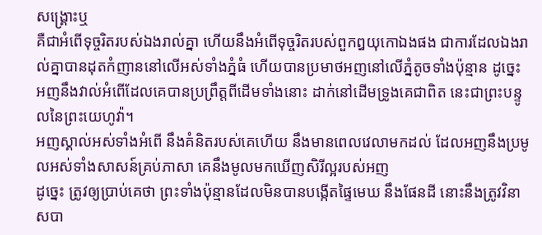សង្គ្រោះឬ
គឺជាអំពើទុច្ចរិតរបស់ឯងរាល់គ្នា ហើយនឹងអំពើទុច្ចរិតរបស់ពួកឰយុកោឯងផង ជាការដែលឯងរាល់គ្នាបានដុតកំញាននៅលើអស់ទាំងភ្នំធំ ហើយបានប្រមាថអញនៅលើភ្នំតូចទាំងប៉ុន្មាន ដូច្នេះ អញនឹងវាល់អំពើដែលគេបានប្រព្រឹត្តពីដើមទាំងនោះ ដាក់នៅដើមទ្រូងគេជាពិត នេះជាព្រះបន្ទូលនៃព្រះយេហូវ៉ា។
អញស្គាល់អស់ទាំងអំពើ នឹងគំនិតរបស់គេហើយ នឹងមានពេលវេលាមកដល់ ដែលអញនឹងប្រមូលអស់ទាំងសាសន៍គ្រប់ភាសា គេនឹងមូលមកឃើញសិរីល្អរបស់អញ
ដូច្នេះ ត្រូវឲ្យប្រាប់គេថា ព្រះទាំងប៉ុន្មានដែលមិនបានបង្កើតផ្ទៃមេឃ នឹងផែនដី នោះនឹងត្រូវវិនាសបា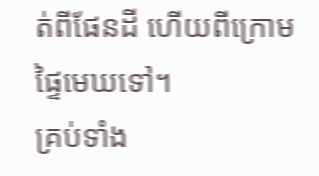ត់ពីផែនដី ហើយពីក្រោមផ្ទៃមេឃទៅ។
គ្រប់ទាំង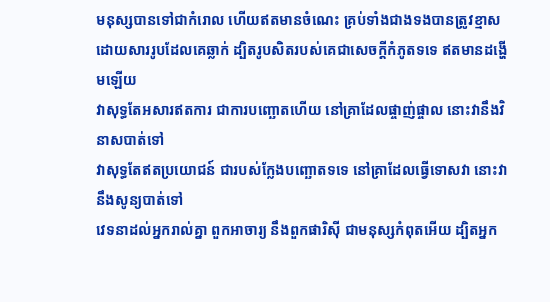មនុស្សបានទៅជាកំរោល ហើយឥតមានចំណេះ គ្រប់ទាំងជាងទងបានត្រូវខ្មាស ដោយសាររូបដែលគេឆ្លាក់ ដ្បិតរូបសិតរបស់គេជាសេចក្ដីកំភូតទទេ ឥតមានដង្ហើមឡើយ
វាសុទ្ធតែអសារឥតការ ជាការបញ្ឆោតហើយ នៅគ្រាដែលផ្ចាញ់ផ្ចាល នោះវានឹងវិនាសបាត់ទៅ
វាសុទ្ធតែឥតប្រយោជន៍ ជារបស់ក្លែងបញ្ឆោតទទេ នៅគ្រាដែលធ្វើទោសវា នោះវានឹងសូន្យបាត់ទៅ
វេទនាដល់អ្នករាល់គ្នា ពួកអាចារ្យ នឹងពួកផារិស៊ី ជាមនុស្សកំពុតអើយ ដ្បិតអ្នក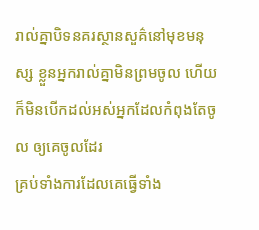រាល់គ្នាបិទនគរស្ថានសួគ៌នៅមុខមនុស្ស ខ្លួនអ្នករាល់គ្នាមិនព្រមចូល ហើយក៏មិនបើកដល់អស់អ្នកដែលកំពុងតែចូល ឲ្យគេចូលដែរ
គ្រប់ទាំងការដែលគេធ្វើទាំង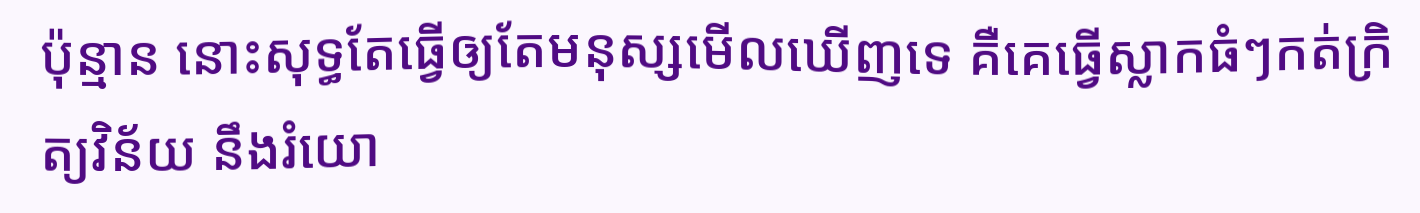ប៉ុន្មាន នោះសុទ្ធតែធ្វើឲ្យតែមនុស្សមើលឃើញទេ គឺគេធ្វើស្លាកធំៗកត់ក្រិត្យវិន័យ នឹងរំយោ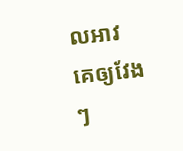លអាវគេឲ្យវែងៗ